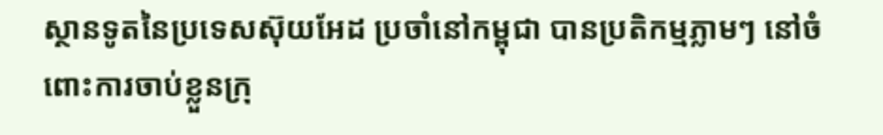ស្ថានទូតនៃប្រទេសស៊ុយអែដ ប្រចាំនៅកម្ពុជា បានប្រតិកម្មភ្លាមៗ នៅចំពោះការចាប់ខ្លួនក្រុ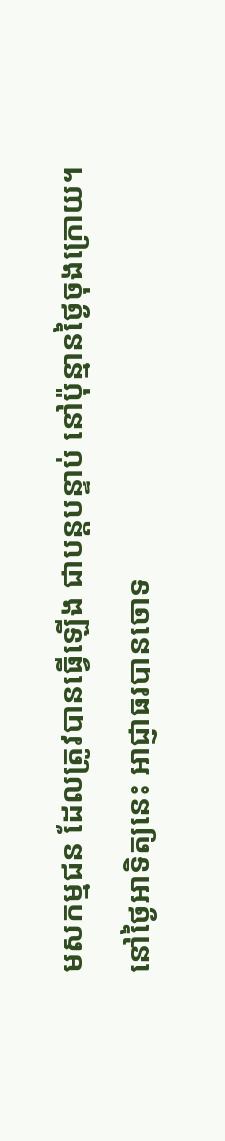មសកម្មជន ដែលត្រូវបានធ្វើឡើង ជាបន្តបន្ទាប់ នៅប៉ុន្មានថ្ងៃចុងក្រោយ។
នៅថ្ងៃអាទិត្យនេះ អាជ្ញាធរបានចោទ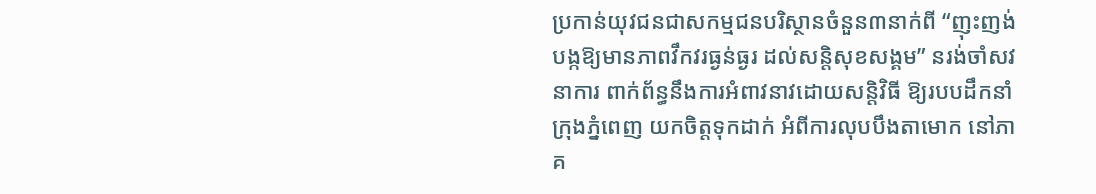ប្រកាន់យុវជនជាសកម្មជនបរិស្ថានចំនួន៣នាក់ពី “ញុះញង់ បង្កឱ្យមានភាពវឹកវរធ្ងន់ធ្ងរ ដល់សន្តិសុខសង្គម” នរង់ចាំសវនាការ ពាក់ព័ន្ធនឹងការអំពាវនាវដោយសន្តិវិធី ឱ្យរបបដឹកនាំក្រុងភ្នំពេញ យកចិត្តទុកដាក់ អំពីការលុបបឹងតាមោក នៅភាគ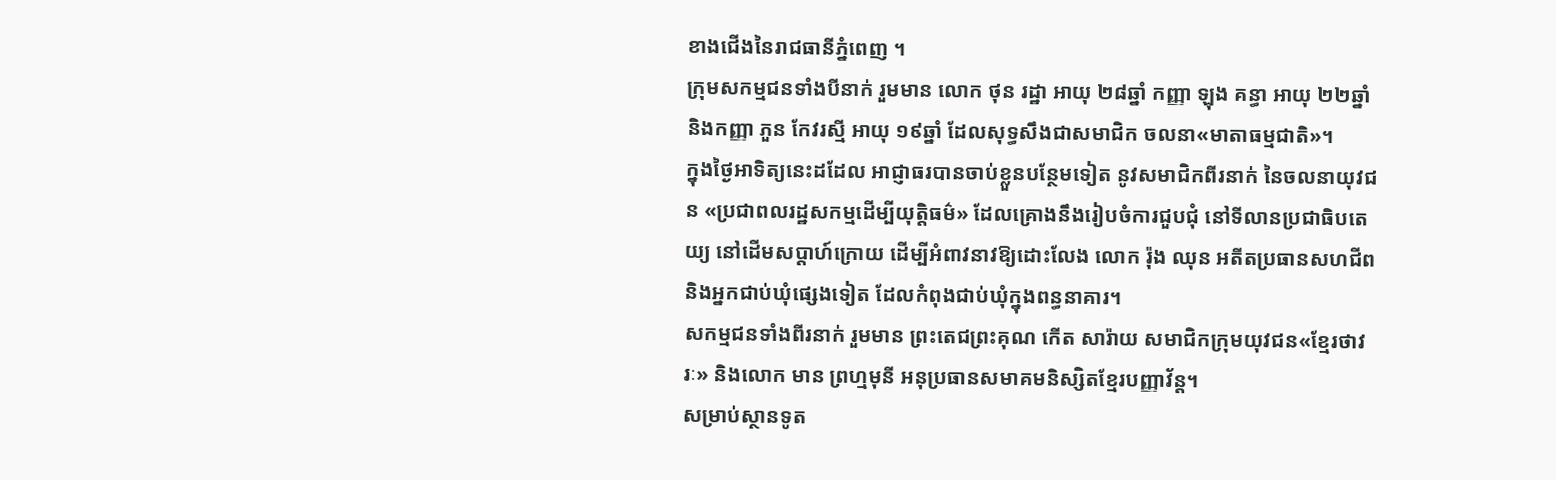ខាងជើងនៃរាជធានីភ្នំពេញ ។
ក្រុមសកម្មជនទាំងបីនាក់ រួមមាន លោក ថុន រដ្ឋា អាយុ ២៨ឆ្នាំ កញ្ញា ឡុង គន្ធា អាយុ ២២ឆ្នាំ និងកញ្ញា ភួន កែវរស្មី អាយុ ១៩ឆ្នាំ ដែលសុទ្ធសឹងជាសមាជិក ចលនា«មាតាធម្មជាតិ»។
ក្នុងថ្ងៃអាទិត្យនេះដដែល អាជ្ញាធរបានចាប់ខ្លួនបន្ថែមទៀត នូវសមាជិកពីរនាក់ នៃចលនាយុវជន «ប្រជាពលរដ្ឋសកម្មដើម្បីយុត្តិធម៌» ដែលគ្រោងនឹងរៀបចំការជួបជុំ នៅទីលានប្រជាធិបតេយ្យ នៅដើមសប្ដាហ៍ក្រោយ ដើម្បីអំពាវនាវឱ្យដោះលែង លោក រ៉ុង ឈុន អតីតប្រធានសហជីព និងអ្នកជាប់ឃុំផ្សេងទៀត ដែលកំពុងជាប់ឃុំក្នុងពន្ធនាគារ។
សកម្មជនទាំងពីរនាក់ រួមមាន ព្រះតេជព្រះគុណ កើត សារ៉ាយ សមាជិកក្រុមយុវជន«ខ្មែរថាវរៈ» និងលោក មាន ព្រហ្មមុនី អនុប្រធានសមាគមនិស្សិតខ្មែរបញ្ញាវ័ន្ដ។
សម្រាប់ស្ថានទូត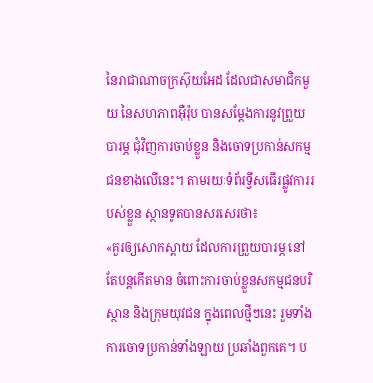នៃរាជាណាចក្រស៊ុយអែដ ដែលជាសមាជិកមួយ នៃសហភាពអ៊ឺរ៉ុប បានសម្តែងការនូវព្រួយបារម្ភ ជុំវិញការចាប់ខ្លួន និងចោទប្រកាន់សកម្មជនខាងលើនេះ។ តាមរយៈទំព័រទ្វីសធើរផ្លូវការរបស់ខ្លួន ស្ថានទូតបានសរសេរថា៖
«គួរឲ្យសោកស្ដាយ ដែលការព្រួយបារម្ភ នៅតែបន្តកើតមាន ចំពោះការចាប់ខ្លួនសកម្មជនបរិស្ថាន និងក្រុមយុវជន ក្នុងពេលថ្មីៗនេះ រួមទាំងការចោទប្រកាន់ទាំងឡាយ ប្រឆាំងពួកគេ។ ប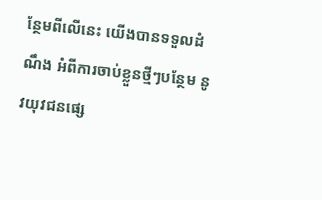ន្ថែមពីលើនេះ យើងបានទទួលដំណឹង អំពីការចាប់ខ្លួនថ្មីៗបន្ថែម នូវយុវជនផ្សេ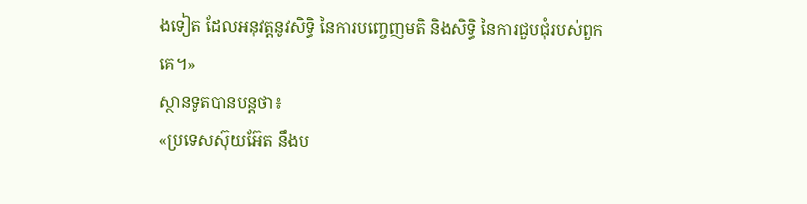ងទៀត ដែលអនុវត្តនូវសិទ្ធិ នៃការបញ្ចេញមតិ និងសិទ្ធិ នៃការជួបជុំរបស់ពួកគេ។»
ស្ថានទូតបានបន្តថា៖
«ប្រទេសស៊ុយអ៊ែត នឹងប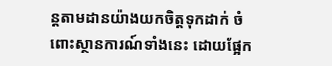ន្តតាមដានយ៉ាងយកចិត្តទុកដាក់ ចំពោះស្ថានការណ៍ទាំងនេះ ដោយផ្អែក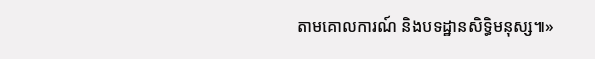តាមគោលការណ៍ និងបទដ្ឋានសិទ្ធិមនុស្ស៕»